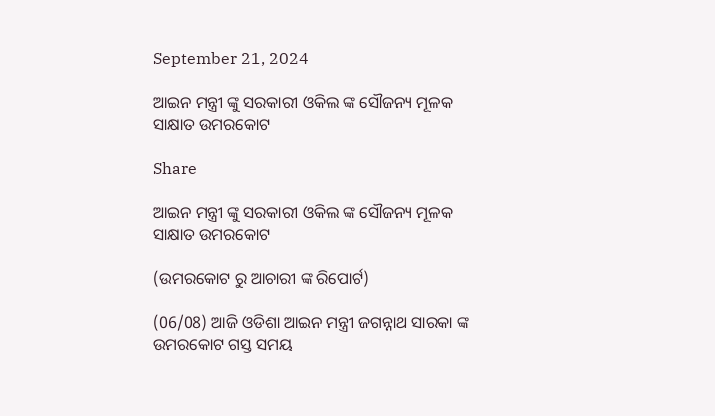September 21, 2024

ଆଇନ ମନ୍ତ୍ରୀ ଙ୍କୁ ସରକାରୀ ଓକିଲ ଙ୍କ ସୌଜନ୍ୟ ମୂଳକ ସାକ୍ଷାତ ଉମରକୋଟ

Share

ଆଇନ ମନ୍ତ୍ରୀ ଙ୍କୁ ସରକାରୀ ଓକିଲ ଙ୍କ ସୌଜନ୍ୟ ମୂଳକ ସାକ୍ଷାତ ଉମରକୋଟ

(ଉମରକୋଟ ରୁ ଆଚାରୀ ଙ୍କ ରିପୋର୍ଟ)

(06/08) ଆଜି ଓଡିଶା ଆଇନ ମନ୍ତ୍ରୀ ଜଗନ୍ନାଥ ସାରକା ଙ୍କ ଉମରକୋଟ ଗସ୍ତ ସମୟ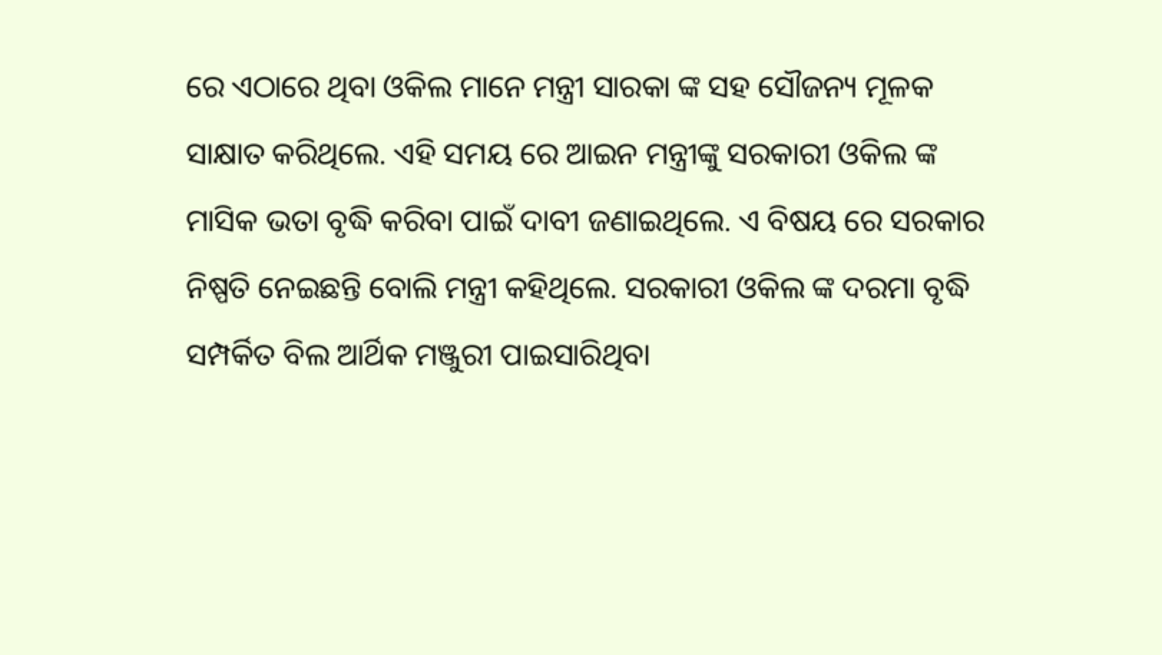ରେ ଏଠାରେ ଥିବା ଓକିଲ ମାନେ ମନ୍ତ୍ରୀ ସାରକା ଙ୍କ ସହ ସୌଜନ୍ୟ ମୂଳକ ସାକ୍ଷାତ କରିଥିଲେ. ଏହି ସମୟ ରେ ଆଇନ ମନ୍ତ୍ରୀଙ୍କୁ ସରକାରୀ ଓକିଲ ଙ୍କ ମାସିକ ଭତା ବୃଦ୍ଧି କରିବା ପାଇଁ ଦାବୀ ଜଣାଇଥିଲେ. ଏ ବିଷୟ ରେ ସରକାର ନିଷ୍ପତି ନେଇଛନ୍ତି ବୋଲି ମନ୍ତ୍ରୀ କହିଥିଲେ. ସରକାରୀ ଓକିଲ ଙ୍କ ଦରମା ବୃଦ୍ଧି ସମ୍ପର୍କିତ ବିଲ ଆର୍ଥିକ ମଞ୍ଜୁରୀ ପାଇସାରିଥିବା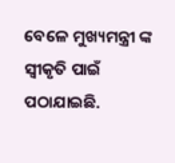ବେଳେ ମୁଖ୍ୟମନ୍ତ୍ରୀ ଙ୍କ ସ୍ୱୀକୃତି ପାଇଁ ପଠାଯାଇଛି.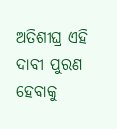ଅତିଶୀଘ୍ର ଏହି ଦାବୀ ପୁରଣ ହେବାକୁ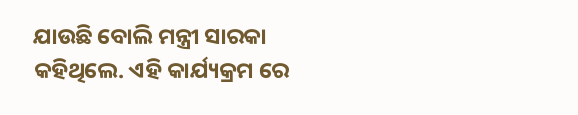ଯାଉଛି ବୋଲି ମନ୍ତ୍ରୀ ସାରକା କହିଥିଲେ. ଏହି କାର୍ଯ୍ୟକ୍ରମ ରେ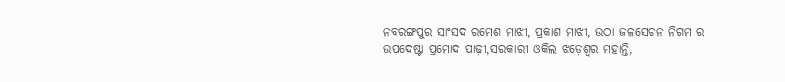ନବରଙ୍ଗପୁର ସାଂସଦ ରମେଶ ମାଝୀ, ପ୍ରକାଶ ମାଝୀ, ଉଠା ଜଳସେଚନ ନିଗମ ର ଉପଦେଷ୍ଟା ପ୍ରମୋଦ ପାଢ଼ୀ,ସରକାରୀ ଓକିଲ ଝଡ଼େଶ୍ୱର ମହାନ୍ତି,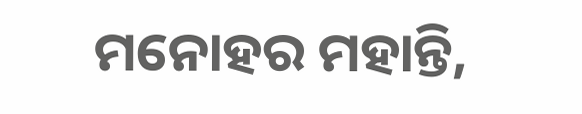ମନୋହର ମହାନ୍ତି,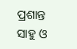ପ୍ରଶାନ୍ତ ସାହୁ ଓ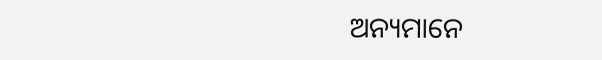ଅନ୍ୟମାନେ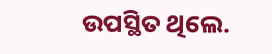ଉପସ୍ଥିତ ଥିଲେ.